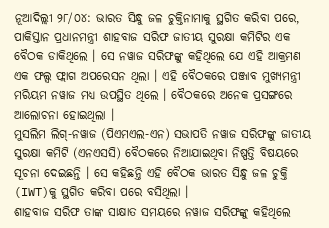ନୂଆଦିଲ୍ଲୀ ୨୮/୦୪: ଭାରତ ସିନ୍ଧୁ ଜଳ ଚୁକ୍ତିନାମାକୁ ସ୍ଥଗିତ କରିବା ପରେ, ପାକିସ୍ତାନ ପ୍ରଧାନମନ୍ତ୍ରୀ ଶାହବାଜ ସରିଫ ଜାତୀୟ ସୁରକ୍ଷା କମିଟିର ଏକ ବୈଠକ ଡାକିଥିଲେ । ସେ ନୱାଜ ସରିଫଙ୍କୁ କହିଥିଲେ ଯେ ଏହି ଆକ୍ରମଣ ଏକ ଫଲ୍ସ ଫ୍ଲାଗ ଅପରେସନ ଥିଲା । ଏହି ବୈଠକରେ ପଞ୍ଜାବ ମୁଖ୍ୟମନ୍ତ୍ରୀ ମରିୟମ ନୱାଜ ମଧ୍ୟ ଉପସ୍ଥିତ ଥିଲେ । ବୈଠକରେ ଅନେକ ପ୍ରସଙ୍ଗରେ ଆଲୋଚନା ହୋଇଥିଲା ।
ମୁସଲିମ ଲିଗ୍-ନୱାଜ (ପିଏମଏଲ-ଏନ) ସଭାପତି ନୱାଜ ସରିଫଙ୍କୁ ଜାତୀୟ ସୁରକ୍ଷା କମିଟି (ଏନଏସସି) ବୈଠକରେ ନିଆଯାଇଥିବା ନିଷ୍ପତ୍ତି ବିଷୟରେ ସୂଚନା ଦେଇଛନ୍ତି । ସେ କହିଛନ୍ତି ଏହି ବୈଠକ ଭାରତ ସିନ୍ଧୁ ଜଳ ଚୁକ୍ତି (IWT)କୁ ସ୍ଥଗିତ କରିବା ପରେ ବସିଥିଲା ।
ଶାହବାଜ ସରିଫ ତାଙ୍କ ସାକ୍ଷାତ ସମୟରେ ନୱାଜ ସରିଫଙ୍କୁ କହିଥିଲେ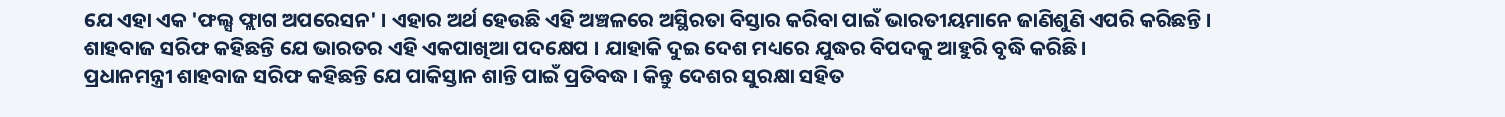ଯେ ଏହା ଏକ 'ଫଲ୍ସ ଫ୍ଲାଗ ଅପରେସନ' । ଏହାର ଅର୍ଥ ହେଉଛି ଏହି ଅଞ୍ଚଳରେ ଅସ୍ଥିରତା ବିସ୍ତାର କରିବା ପାଇଁ ଭାରତୀୟମାନେ ଜାଣିଶୁଣି ଏପରି କରିଛନ୍ତି । ଶାହବାଜ ସରିଫ କହିଛନ୍ତି ଯେ ଭାରତର ଏହି ଏକପାଖିଆ ପଦକ୍ଷେପ । ଯାହାକି ଦୁଇ ଦେଶ ମଧ୍ୟରେ ଯୁଦ୍ଧର ବିପଦକୁ ଆହୁରି ବୃଦ୍ଧି କରିଛି।
ପ୍ରଧାନମନ୍ତ୍ରୀ ଶାହବାଜ ସରିଫ କହିଛନ୍ତି ଯେ ପାକିସ୍ତାନ ଶାନ୍ତି ପାଇଁ ପ୍ରତିବଦ୍ଧ । କିନ୍ତୁ ଦେଶର ସୁରକ୍ଷା ସହିତ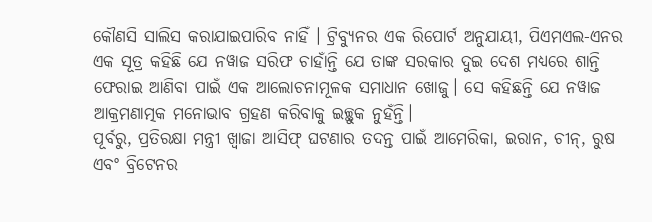କୌଣସି ସାଲିସ କରାଯାଇପାରିବ ନାହିଁ । ଟ୍ରିବ୍ୟୁନର ଏକ ରିପୋର୍ଟ ଅନୁଯାୟୀ, ପିଏମଏଲ-ଏନର ଏକ ସୂତ୍ର କହିଛି ଯେ ନୱାଜ ସରିଫ ଚାହାଁନ୍ତି ଯେ ତାଙ୍କ ସରକାର ଦୁଇ ଦେଶ ମଧ୍ୟରେ ଶାନ୍ତି ଫେରାଇ ଆଣିବା ପାଇଁ ଏକ ଆଲୋଚନାମୂଳକ ସମାଧାନ ଖୋଜୁ। ସେ କହିଛନ୍ତି ଯେ ନୱାଜ ଆକ୍ରମଣାତ୍ମକ ମନୋଭାବ ଗ୍ରହଣ କରିବାକୁ ଇଚ୍ଛୁକ ନୁହଁନ୍ତି।
ପୂର୍ବରୁ, ପ୍ରତିରକ୍ଷା ମନ୍ତ୍ରୀ ଖ୍ୱାଜା ଆସିଫ୍ ଘଟଣାର ତଦନ୍ତ ପାଇଁ ଆମେରିକା, ଇରାନ, ଚୀନ୍, ରୁଷ ଏବଂ ବ୍ରିଟେନର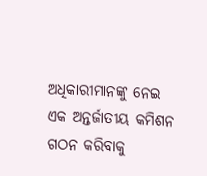ଅଧିକାରୀମାନଙ୍କୁ ନେଇ ଏକ ଅନ୍ତର୍ଜାତୀୟ କମିଶନ ଗଠନ କରିବାକୁ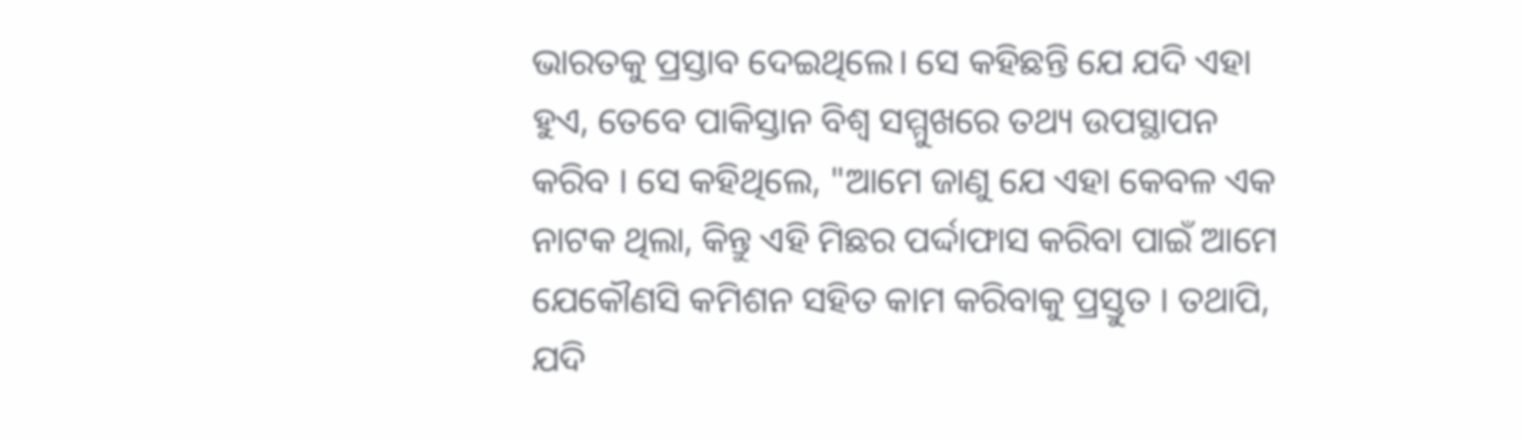ଭାରତକୁ ପ୍ରସ୍ତାବ ଦେଇଥିଲେ। ସେ କହିଛନ୍ତି ଯେ ଯଦି ଏହା ହୁଏ, ତେବେ ପାକିସ୍ତାନ ବିଶ୍ୱ ସମ୍ମୁଖରେ ତଥ୍ୟ ଉପସ୍ଥାପନ କରିବ । ସେ କହିଥିଲେ, "ଆମେ ଜାଣୁ ଯେ ଏହା କେବଳ ଏକ ନାଟକ ଥିଲା, କିନ୍ତୁ ଏହି ମିଛର ପର୍ଦ୍ଦାଫାସ କରିବା ପାଇଁ ଆମେ ଯେକୌଣସି କମିଶନ ସହିତ କାମ କରିବାକୁ ପ୍ରସ୍ତୁତ । ତଥାପି, ଯଦି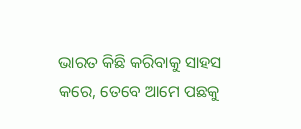ଭାରତ କିଛି କରିବାକୁ ସାହସ କରେ, ତେବେ ଆମେ ପଛକୁ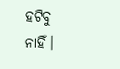ହଟିବୁ ନାହିଁ।